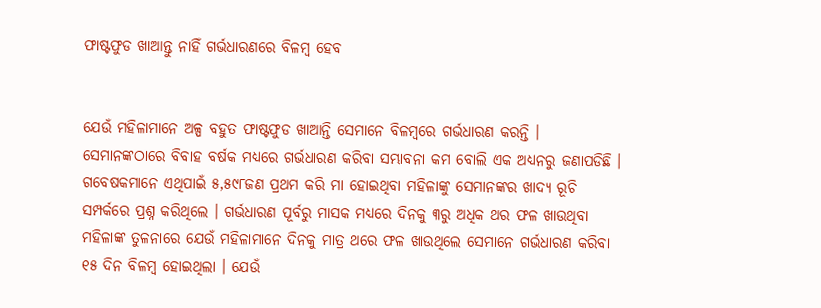ଫାଷ୍ଟଫୁଡ ଖାଆନ୍ତୁ ନାହିଁ ଗର୍ଭଧାରଣରେ ବିଳମ୍ବ ହେବ


ଯେଉଁ ମହିଳାମାନେ ଅଳ୍ପ ବହୁତ ଫାଷ୍ଟଫୁଡ ଖାଆନ୍ତି ସେମାନେ ବିଳମ୍ବରେ ଗର୍ଭଧାରଣ କରନ୍ତି । ସେମାନଙ୍କଠାରେ ବିବାହ ବର୍ଷକ ମଧ୍ୟରେ ଗର୍ଭଧାରଣ କରିବା ସମ୍ଭାବନା କମ ବୋଲି ଏକ ଅଧ୍ୟନରୁ ଜଣାପଡିଛି ।
ଗବେଷକମାନେ ଏଥିପାଇଁ ୫,୫୯୮ଜଣ ପ୍ରଥମ କରି ମା ହୋଇଥିବା ମହିଳାଙ୍କୁ ସେମାନଙ୍କର ଖାଦ୍ୟ ରୂଚି ସମ୍ପର୍କରେ ପ୍ରଶ୍ନ କରିଥିଲେ । ଗର୍ଭଧାରଣ ପୂର୍ବରୁ ମାସକ ମଧ୍ୟରେ ଦିନକୁ ୩ରୁ ଅଧିକ ଥର ଫଳ ଖାଉଥିବା ମହିଳାଙ୍କ ତୁଳନାରେ ଯେଉଁ ମହିଳାମାନେ ଦିନକୁ ମାତ୍ର ଥରେ ଫଳ ଖାଉଥିଲେ ସେମାନେ ଗର୍ଭଧାରଣ କରିବା ୧୫ ଦିନ ବିଳମ୍ବ ହୋଇଥିଲା । ଯେଉଁ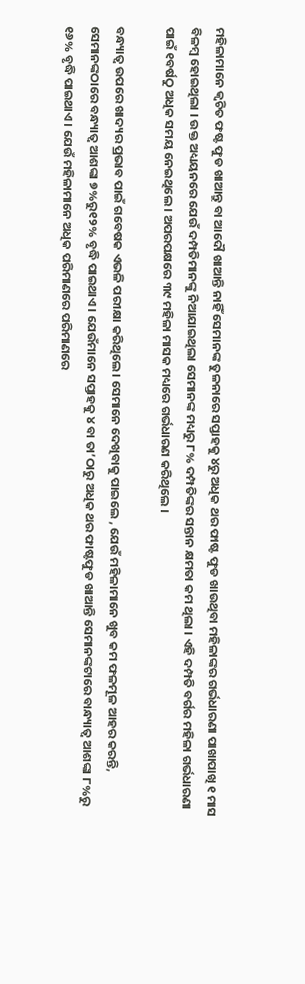ମହିଳାମାନେ କ୍ୱଚିତ ଫଷ୍ଟ ଫୁଡ ଖାଆନ୍ତୁ ବା ଆଦୌ ଖାଆନ୍ତି ନାହିଁ ସେମାନଙ୍କ ତୁଳନାରେ ସପ୍ତାହକୁ ୪ରୁ ଅଧିକ ଥର ଫାଷ୍ଟ ଫୁଡ ଖାଉଥିବା ମହିଳାଙ୍କର ଗର୍ଭଧାରଣା ପାଖାପାଖି ୧ ମାସ ବିଳମ୍ବ ହୋଇଥିଲା । ଉକ୍ତ ଅଧ୍ୟୟନରେ ଯେଉଁ ଦମ୍ପତିମାନଙ୍କୁ ନିଆଯାଇଥିଲା ସେମାନଙ୍କ ମଧ୍ୟରୁ ୮% ଦମ୍ପତିଙ୍କର ସନ୍ତାନ କ୍ଷମତା କମ ଥିଲା । ଏହି ଦମ୍ପତି ବର୍ଗର ମହିଳା ଗର୍ଭଧାରଣା ପାଇଁ ୧ବର୍ଷଠୁ ଅଧିକ ସମୟ ନେଇଥିଲେ । ଅପରପକ୍ଷରେ ୩୯ ମହିଳା ମାସକ ମଧ୍ୟରେ ଗର୍ଭଧାରଣ କରିଥିଲେ ।

ବନ୍ଧ୍ୟାତ୍ୱ ଉପରେ ଖାଦ୍ୟର ପ୍ରଭାବ ପାଇଁ ଗବେଷକ ଏଭଳି ପରୀକ୍ଷା କରିଥିଲେ । ସେମାନେ ଦେଖିବାକୁ ପାଇଲେ , ଯେଉଁ ମହିଳାମାନେ ଖୁବ କମ ଫଳମୂଳ ଆହର କରନ୍ତି, ସେମାନଙ୍କଠାରେ ବନ୍ଧ୍ୟାତ୍ୱ ଆଶଙ୍କା ୭%ରୁ୧୨% ବୃଦ୍ଧି ପାଇଥାଏ । ଯେଉଁମାନେ ସପ୍ତାହକୁ ୪ ବା ତା’ଠାରୁ ଅଧିକ ଥର ଫାଷ୍ଟଫୁଡ ଖାଆନ୍ତି ସେମାନଙ୍କଟାରେ ବାନ୍ଧ୍ୟାତ୍ୱ ଆଶଙ୍କା ୮%ରୁ ୧୬% ବୃଦ୍ଧି ପାଇଥାଏ । ଯେଉଁ ମହିଳାମାନେ ଅଧିକ ପରିମାଣରେ ପରିମାଣରେ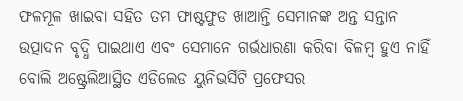ଫଳମୂଳ ଖାଇବା ସହିତ ତମ ଫାଷ୍ଟଫୁଡ ଖାଆନ୍ତି ସେମାନଙ୍କ ଅନ୍ତ ସନ୍ତାନ ଉତ୍ପାଦନ ବୃଦ୍ଧି ପାଇଥାଏ ଏବଂ ସେମାନେ ଗର୍ଭଧାରଣା କରିବା ବିଳମ୍ବ ହୁଏ ନାହିଁ ବୋଲି ଅଷ୍ଟ୍ରେଲିଆସ୍ଥିତ ଏଡିଲେଡ ୟୁନିଭର୍ସିଟି ପ୍ରଫେସର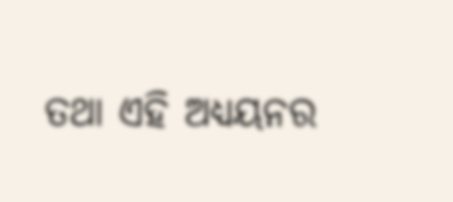ତଥା ଏହି ଅଧ୍ୟୟନର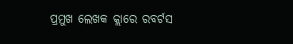ପ୍ରମୁଖ ଲେଖକ କ୍ଲାରେ ରବର୍ଟସ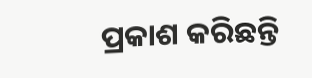ପ୍ରକାଶ କରିଛନ୍ତି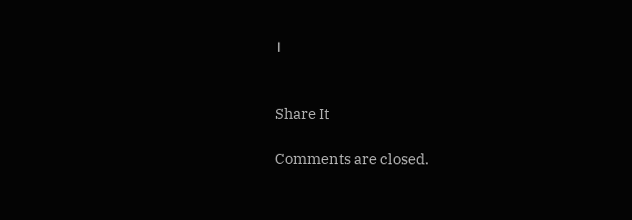।


Share It

Comments are closed.